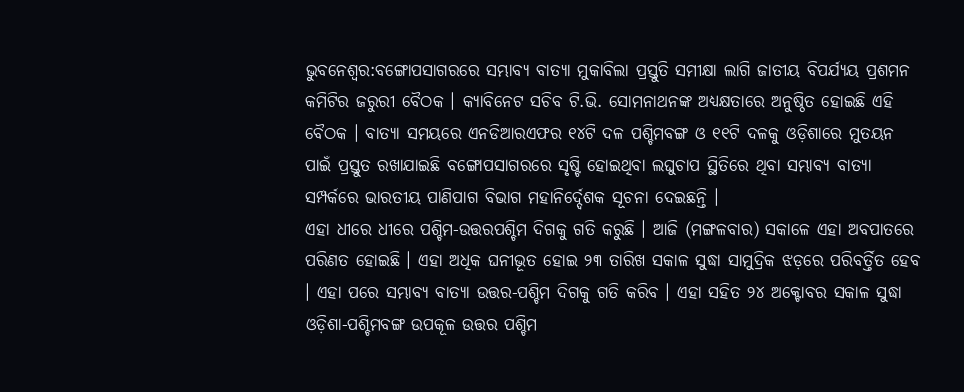ଭୁବନେଶ୍ବର:ବଙ୍ଗୋପସାଗରରେ ସମ୍ଭାବ୍ୟ ବାତ୍ୟା ମୁକାବିଲା ପ୍ରସ୍ତୁତି ସମୀକ୍ଷା ଲାଗି ଜାତୀୟ ବିପର୍ଯ୍ୟୟ ପ୍ରଶମନ କମିଟିର ଜରୁରୀ ବୈଠକ । କ୍ୟାବିନେଟ ସଚିବ ଟି.ଭି. ସୋମନାଥନଙ୍କ ଅଧ୍ୟକ୍ଷତାରେ ଅନୁଷ୍ଠିତ ହୋଇଛି ଏହି ବୈଠକ । ବାତ୍ୟା ସମୟରେ ଏନଡିଆରଏଫର ୧୪ଟି ଦଳ ପଶ୍ଚିମବଙ୍ଗ ଓ ୧୧ଟି ଦଳକୁ ଓଡ଼ିଶାରେ ମୁତୟନ ପାଇଁ ପ୍ରସ୍ତୁତ ରଖାଯାଇଛି ବଙ୍ଗୋପସାଗରରେ ସୃଷ୍ଟି ହୋଇଥିବା ଲଘୁଚାପ ସ୍ଥିତିରେ ଥିବା ସମ୍ଭାବ୍ୟ ବାତ୍ୟା ସମ୍ପର୍କରେ ଭାରତୀୟ ପାଣିପାଗ ବିଭାଗ ମହାନିର୍ଦ୍ଦେଶକ ସୂଚନା ଦେଇଛନ୍ତି ।
ଏହା ଧୀରେ ଧୀରେ ପଶ୍ଚିମ-ଉତ୍ତରପଶ୍ଚିମ ଦିଗକୁ ଗତି କରୁଛି । ଆଜି (ମଙ୍ଗଳବାର) ସକାଳେ ଏହା ଅବପାତରେ ପରିଣତ ହୋଇଛି । ଏହା ଅଧିକ ଘନୀଭୂତ ହୋଇ ୨୩ ତାରିଖ ସକାଳ ସୁଦ୍ଧା ସାମୁଦ୍ରିକ ଝଡ଼ରେ ପରିବର୍ତ୍ତିତ ହେବ । ଏହା ପରେ ସମ୍ଭାବ୍ୟ ବାତ୍ୟା ଉତ୍ତର-ପଶ୍ଚିମ ଦିଗକୁ ଗତି କରିବ । ଏହା ସହିତ ୨୪ ଅକ୍ଟୋବର ସକାଳ ସୁଦ୍ଧା ଓଡ଼ିଶା-ପଶ୍ଚିମବଙ୍ଗ ଉପକୂଳ ଉତ୍ତର ପଶ୍ଚିମ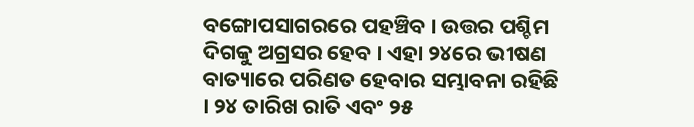ବଙ୍ଗୋପସାଗରରେ ପହଞ୍ଚିବ । ଉତ୍ତର ପଶ୍ଚିମ ଦିଗକୁ ଅଗ୍ରସର ହେବ । ଏହା ୨୪ରେ ଭୀଷଣ ବାତ୍ୟାରେ ପରିଣତ ହେବାର ସମ୍ଭାବନା ରହିଛି । ୨୪ ତାରିଖ ରାତି ଏବଂ ୨୫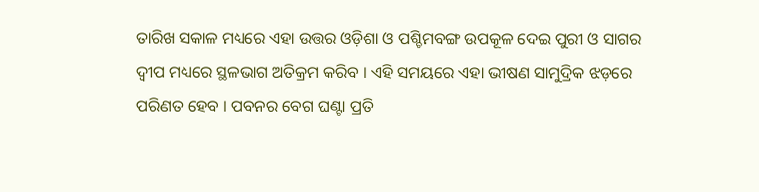ତାରିଖ ସକାଳ ମଧ୍ୟରେ ଏହା ଉତ୍ତର ଓଡ଼ିଶା ଓ ପଶ୍ଚିମବଙ୍ଗ ଉପକୂଳ ଦେଇ ପୁରୀ ଓ ସାଗର ଦ୍ୱୀପ ମଧ୍ୟରେ ସ୍ଥଳଭାଗ ଅତିକ୍ରମ କରିବ । ଏହି ସମୟରେ ଏହା ଭୀଷଣ ସାମୁଦ୍ରିକ ଝଡ଼ରେ ପରିଣତ ହେବ । ପବନର ବେଗ ଘଣ୍ଟା ପ୍ରତି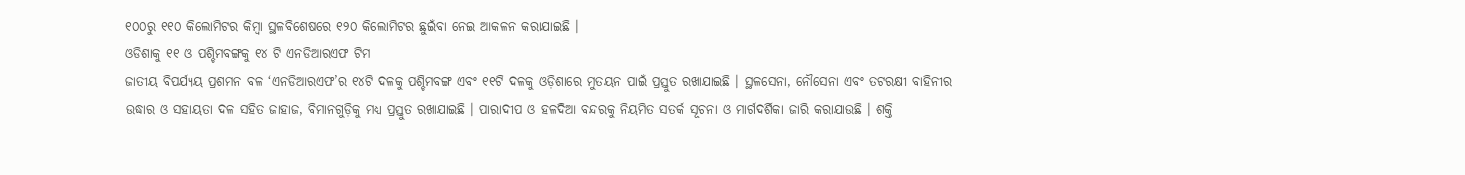୧୦୦ରୁ ୧୧୦ କିଲୋମିଟର କିମ୍ବା ସ୍ଥଳବିଶେଷରେ ୧୨୦ କିଲୋମିଟର ଛୁଇଁବା ନେଇ ଆକଳନ କରାଯାଇଛି ।
ଓଡିଶାକୁ ୧୧ ଓ ପଶ୍ଚିମବଙ୍ଗକୁ ୧୪ ଟି ଏନଡିଆରଏଫ ଟିମ
ଜାତୀୟ ବିପର୍ଯ୍ୟୟ ପ୍ରଶମନ ବଳ ‘ଏନଡିଆରଏଫ’ର ୧୪ଟି ଦଳକୁ ପଶ୍ଚିମବଙ୍ଗ ଏବଂ ୧୧ଟି ଦଳକୁ ଓଡ଼ିଶାରେ ମୁତୟନ ପାଇଁ ପ୍ରସ୍ତୁତ ରଖାଯାଇଛି । ସ୍ଥଳସେନା, ନୌସେନା ଏବଂ ତଟରକ୍ଷୀ ବାହିନୀର ଉଦ୍ଧାର ଓ ସହାୟତା ଦଳ ସହିତ ଜାହାଜ, ବିମାନଗୁଡ଼ିକୁ ମଧ୍ୟ ପ୍ରସ୍ତୁତ ରଖାଯାଇଛି । ପାରାଦୀପ ଓ ହଳଦିଆ ବନ୍ଦରକୁ ନିୟମିତ ସତର୍କ ସୂଚନା ଓ ମାର୍ଗଦର୍ଶିକା ଜାରି କରାଯାଉଛି । ଶକ୍ତି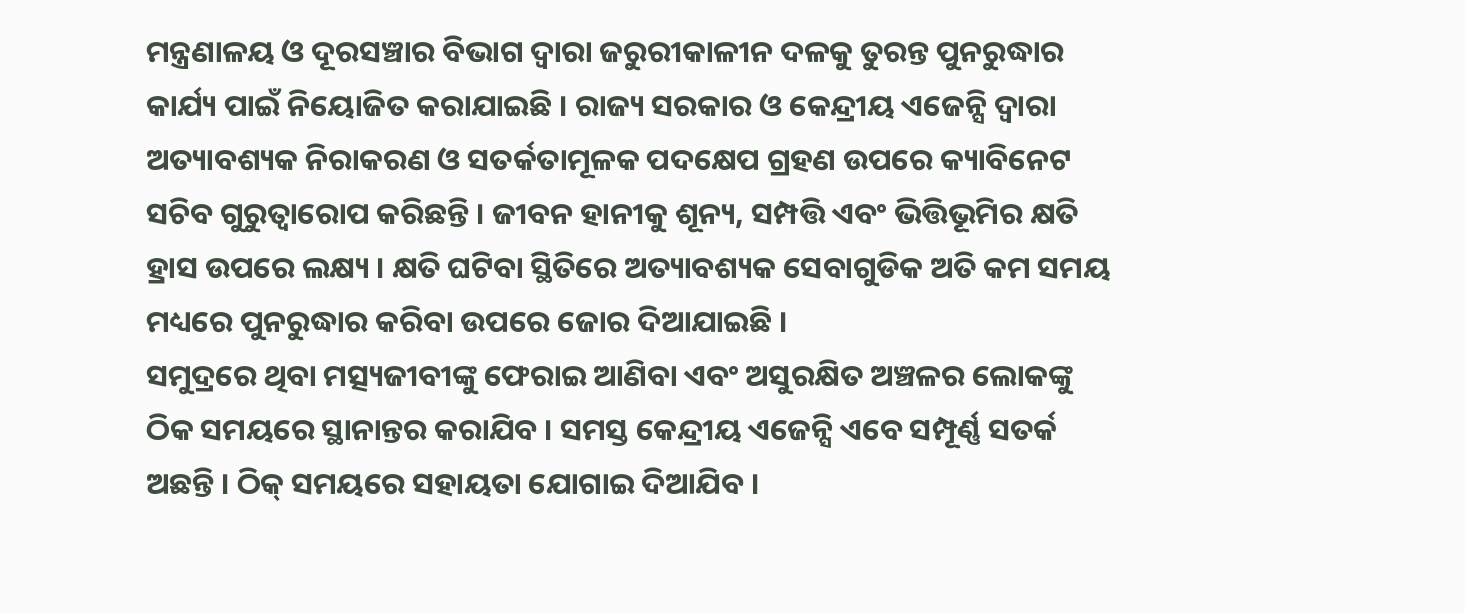ମନ୍ତ୍ରଣାଳୟ ଓ ଦୂରସଞ୍ଚାର ବିଭାଗ ଦ୍ୱାରା ଜରୁରୀକାଳୀନ ଦଳକୁ ତୁରନ୍ତ ପୁନରୁଦ୍ଧାର କାର୍ଯ୍ୟ ପାଇଁ ନିୟୋଜିତ କରାଯାଇଛି । ରାଜ୍ୟ ସରକାର ଓ କେନ୍ଦ୍ରୀୟ ଏଜେନ୍ସି ଦ୍ୱାରା ଅତ୍ୟାବଶ୍ୟକ ନିରାକରଣ ଓ ସତର୍କତାମୂଳକ ପଦକ୍ଷେପ ଗ୍ରହଣ ଉପରେ କ୍ୟାବିନେଟ ସଚିବ ଗୁରୁତ୍ୱାରୋପ କରିଛନ୍ତି । ଜୀବନ ହାନୀକୁ ଶୂନ୍ୟ, ସମ୍ପତ୍ତି ଏବଂ ଭିତ୍ତିଭୂମିର କ୍ଷତି ହ୍ରାସ ଉପରେ ଲକ୍ଷ୍ୟ । କ୍ଷତି ଘଟିବା ସ୍ଥିତିରେ ଅତ୍ୟାବଶ୍ୟକ ସେବାଗୁଡିକ ଅତି କମ ସମୟ ମଧ୍ୟରେ ପୁନରୁଦ୍ଧାର କରିବା ଉପରେ ଜୋର ଦିଆଯାଇଛି ।
ସମୁଦ୍ରରେ ଥିବା ମତ୍ସ୍ୟଜୀବୀଙ୍କୁ ଫେରାଇ ଆଣିବା ଏବଂ ଅସୁରକ୍ଷିତ ଅଞ୍ଚଳର ଲୋକଙ୍କୁ ଠିକ ସମୟରେ ସ୍ଥାନାନ୍ତର କରାଯିବ । ସମସ୍ତ କେନ୍ଦ୍ରୀୟ ଏଜେନ୍ସି ଏବେ ସମ୍ପୂର୍ଣ୍ଣ ସତର୍କ ଅଛନ୍ତି । ଠିକ୍ ସମୟରେ ସହାୟତା ଯୋଗାଇ ଦିଆଯିବ ।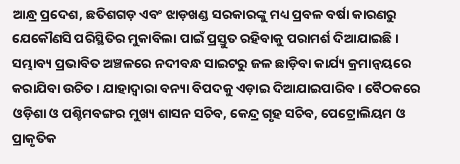ଆନ୍ଧ୍ର ପ୍ରଦେଶ, ଛତିଶଗଡ଼ ଏବଂ ଝାଡ଼ଖଣ୍ଡ ସରକାରଙ୍କୁ ମଧ୍ୟ ପ୍ରବଳ ବର୍ଷା କାରଣରୁ ଯେକୌଣସି ପରିସ୍ଥିତିର ମୁକାବିଲା ପାଇଁ ପ୍ରସ୍ତୁତ ରହିବାକୁ ପରାମର୍ଶ ଦିଆଯାଇଛି । ସମ୍ଭାବ୍ୟ ପ୍ରଭାବିତ ଅଞ୍ଚଳରେ ନଦୀବନ୍ଧ ସାଇଟରୁ ଜଳ ଛାଡ଼ିବା କାର୍ଯ୍ୟ କ୍ରମାନ୍ୱୟରେ କରାଯିବା ଉଚିତ । ଯାହାଦ୍ୱାରା ବନ୍ୟା ବିପଦକୁ ଏଡ଼ାଇ ଦିଆଯାଇପାରିବ । ବୈଠକରେ ଓଡ଼ିଶା ଓ ପଶ୍ଚିମବଙ୍ଗର ମୁଖ୍ୟ ଶାସନ ସଚିବ, କେନ୍ଦ୍ର ଗୃହ ସଚିବ, ପେଟ୍ରୋଲିୟମ ଓ ପ୍ରାକୃତିକ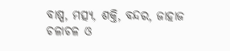ବାଷ୍ପ, ମତ୍ସ୍ୟ, ଶକ୍ତି, ବନ୍ଦର, ଜାହାଜ ଚଳାଚଳ ଓ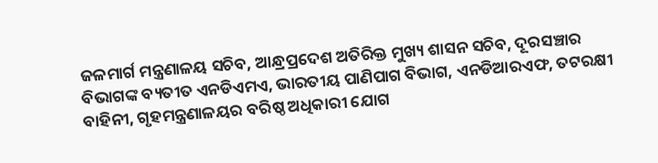ଜଳମାର୍ଗ ମନ୍ତ୍ରଣାଳୟ ସଚିବ, ଆନ୍ଧ୍ରପ୍ରଦେଶ ଅତିରିକ୍ତ ମୁଖ୍ୟ ଶାସନ ସଚିବ, ଦୂରସଞ୍ଚାର ବିଭାଗଙ୍କ ବ୍ୟତୀତ ଏନଡିଏମଏ, ଭାରତୀୟ ପାଣିପାଗ ବିଭାଗ, ଏନଡିଆରଏଫ, ତଟରକ୍ଷୀ ବାହିନୀ, ଗୃହମନ୍ତ୍ରଣାଳୟର ବରିଷ୍ଠ ଅଧିକାରୀ ଯୋଗ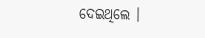ଦେଇଥିଲେ ।